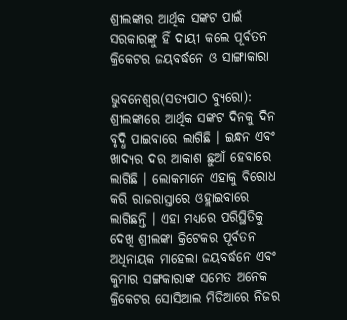ଶ୍ରୀଲଙ୍କାର ଆର୍ଥିକ ସଙ୍କଟ ପାଇଁ ସରକାରଙ୍କୁ ହିଁ ଦାୟୀ କଲେ ପୂର୍ବତନ କ୍ରିକେଟର ଜୟବର୍ଦ୍ଧନେ ଓ ସାଙ୍ଗାକାରା

ଭୁବନେଶ୍ୱର(ସତ୍ୟପାଠ ବ୍ୟୁରୋ): ଶ୍ରୀଲଙ୍କାରେ ଆର୍ଥିକ ସଙ୍କଟ ଦିନକୁ ଦିନ ବୃଦ୍ଧି ପାଇବାରେ ଲାଗିଛି । ଇନ୍ଧନ ଏବଂ ଖାଦ୍ୟର ଦର ଆକାଶ ଛୁଆଁ ହେବାରେ ଲାଗିଛି । ଲୋକମାନେ ଏହାକୁ ବିରୋଧ କରି ରାଜରାସ୍ତାରେ ଓହ୍ଲାଇବାରେ ଲାଗିଛନ୍ତି । ଏହା ମଧ୍ୟରେ ପରିସ୍ଥିତିକୁ ଦେଖି ଶ୍ରୀଲଙ୍କା କ୍ରିଟେକର ପୂର୍ବତନ ଅଧିନାୟକ ମାହେଲା ଜୟବର୍ଦ୍ଧନେ ଏବଂ କୁମାର ସଙ୍ଗକାରାଙ୍କ ସମେତ ଅନେକ କ୍ରିକେଟର ସୋସିଆଲ ମିଡିଆରେ ନିଜର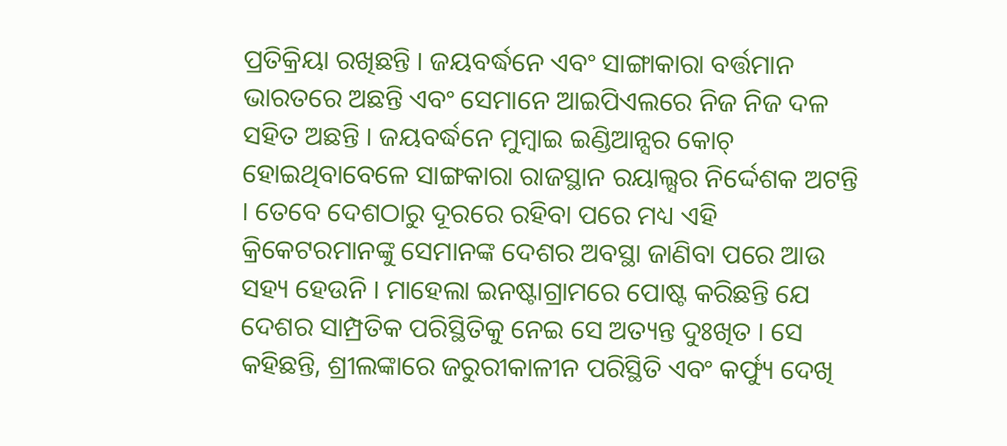ପ୍ରତିକ୍ରିୟା ରଖିଛନ୍ତି । ଜୟବର୍ଦ୍ଧନେ ଏବଂ ସାଙ୍ଗାକାରା ବର୍ତ୍ତମାନ ଭାରତରେ ଅଛନ୍ତି ଏବଂ ସେମାନେ ଆଇପିଏଲରେ ନିଜ ନିଜ ଦଳ ସହିତ ଅଛନ୍ତି । ଜୟବର୍ଦ୍ଧନେ ମୁମ୍ବାଇ ଇଣ୍ଡିଆନ୍ସର କୋଚ୍ ହୋଇଥିବାବେଳେ ସାଙ୍ଗକାରା ରାଜସ୍ଥାନ ରୟାଲ୍ସର ନିର୍ଦ୍ଦେଶକ ଅଟନ୍ତି । ତେବେ ଦେଶଠାରୁ ଦୂରରେ ରହିବା ପରେ ମଧ୍ୟ ଏହି କ୍ରିକେଟରମାନଙ୍କୁ ସେମାନଙ୍କ ଦେଶର ଅବସ୍ଥା ଜାଣିବା ପରେ ଆଉ ସହ୍ୟ ହେଉନି । ମାହେଲା ଇନଷ୍ଟାଗ୍ରାମରେ ପୋଷ୍ଟ କରିଛନ୍ତି ଯେ ଦେଶର ସାମ୍ପ୍ରତିକ ପରିସ୍ଥିତିକୁ ନେଇ ସେ ଅତ୍ୟନ୍ତ ଦୁଃଖିତ । ସେ କହିଛନ୍ତି, ଶ୍ରୀଲଙ୍କାରେ ଜରୁରୀକାଳୀନ ପରିସ୍ଥିତି ଏବଂ କର୍ଫ୍ୟୁ ଦେଖି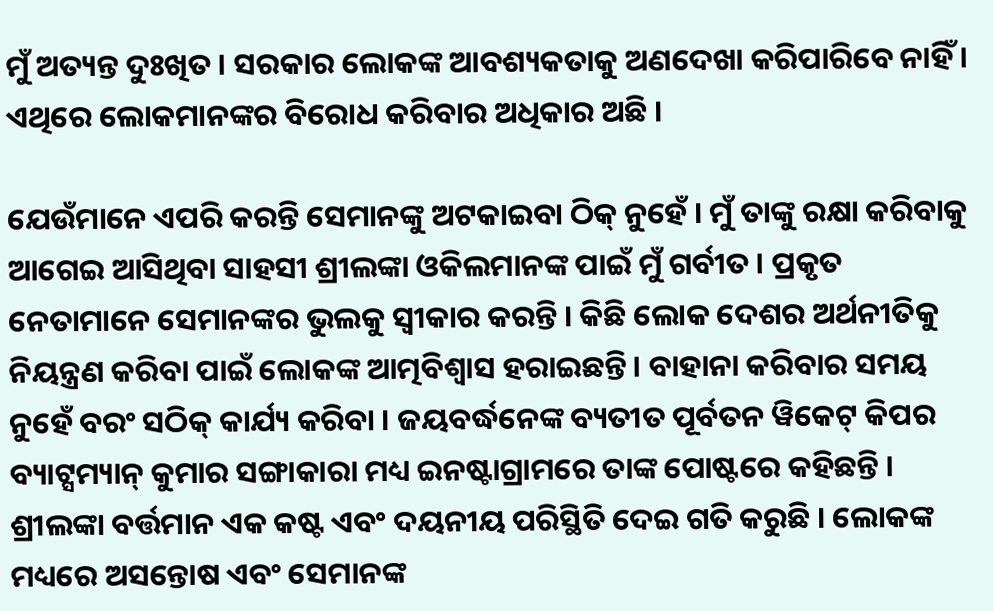ମୁଁ ଅତ୍ୟନ୍ତ ଦୁଃଖିତ । ସରକାର ଲୋକଙ୍କ ଆବଶ୍ୟକତାକୁ ଅଣଦେଖା କରିପାରିବେ ନାହିଁ । ଏଥିରେ ଲୋକମାନଙ୍କର ବିରୋଧ କରିବାର ଅଧିକାର ଅଛି ।

ଯେଉଁମାନେ ଏପରି କରନ୍ତି ସେମାନଙ୍କୁ ଅଟକାଇବା ଠିକ୍ ନୁହେଁ । ମୁଁ ତାଙ୍କୁ ରକ୍ଷା କରିବାକୁ ଆଗେଇ ଆସିଥିବା ସାହସୀ ଶ୍ରୀଲଙ୍କା ଓକିଲମାନଙ୍କ ପାଇଁ ମୁଁ ଗର୍ବୀତ । ପ୍ରକୃତ ନେତାମାନେ ସେମାନଙ୍କର ଭୁଲକୁ ସ୍ୱୀକାର କରନ୍ତି । କିଛି ଲୋକ ଦେଶର ଅର୍ଥନୀତିକୁ ନିୟନ୍ତ୍ରଣ କରିବା ପାଇଁ ଲୋକଙ୍କ ଆତ୍ମବିଶ୍ୱାସ ହରାଇଛନ୍ତି । ବାହାନା କରିବାର ସମୟ ନୁହେଁ ବରଂ ସଠିକ୍ କାର୍ଯ୍ୟ କରିବା । ଜୟବର୍ଦ୍ଧନେଙ୍କ ବ୍ୟତୀତ ପୂର୍ବତନ ୱିକେଟ୍ କିପର ବ୍ୟାଟ୍ସମ୍ୟାନ୍ କୁମାର ସଙ୍ଗାକାରା ମଧ୍ୟ ଇନଷ୍ଟାଗ୍ରାମରେ ତାଙ୍କ ପୋଷ୍ଟରେ କହିଛନ୍ତି । ଶ୍ରୀଲଙ୍କା ବର୍ତ୍ତମାନ ଏକ କଷ୍ଟ ଏବଂ ଦୟନୀୟ ପରିସ୍ଥିତି ଦେଇ ଗତି କରୁଛି । ଲୋକଙ୍କ ମଧ୍ୟରେ ଅସନ୍ତୋଷ ଏବଂ ସେମାନଙ୍କ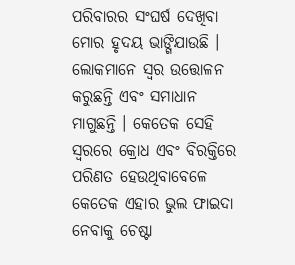ପରିବାରର ସଂଘର୍ଷ ଦେଖିବା ମୋର ହୃଦୟ ଭାଙ୍ଗିଯାଉଛି । ଲୋକମାନେ ସ୍ୱର ଉତ୍ତୋଳନ କରୁଛନ୍ତି ଏବଂ ସମାଧାନ ମାଗୁଛନ୍ତି । କେତେକ ସେହି ସ୍ୱରରେ କ୍ରୋଧ ଏବଂ ବିରକ୍ତିରେ ପରିଣତ ହେଉଥିବାବେଳେ କେତେକ ଏହାର ଭୁଲ ଫାଇଦା ନେବାକୁ ଚେଷ୍ଟା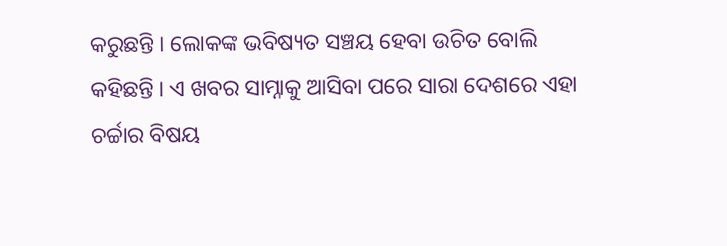କରୁଛନ୍ତି । ଲୋକଙ୍କ ଭବିଷ୍ୟତ ସଞ୍ଚୟ ହେବା ଉଚିତ ବୋଲି କହିଛନ୍ତି । ଏ ଖବର ସାମ୍ନାକୁ ଆସିବା ପରେ ସାରା ଦେଶରେ ଏହା ଚର୍ଚ୍ଚାର ବିଷୟ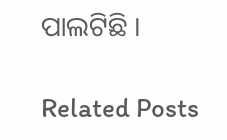ପାଲଟିଛି ।

Related Posts